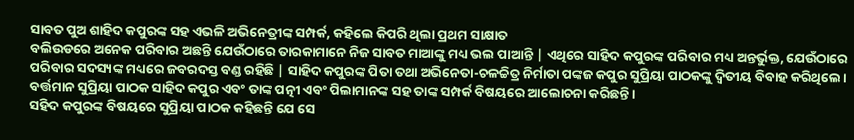ସାବତ ପୁଅ ଶାହିଦ କପୁରଙ୍କ ସହ ଏଭଳି ଅଭିନେତ୍ରୀଙ୍କ ସମ୍ପର୍କ, କହିଲେ କିପରି ଥିଲା ପ୍ରଥମ ସାକ୍ଷାତ
ବଲିଉଡରେ ଅନେକ ପରିବାର ଅଛନ୍ତି ଯେଉଁଠାରେ ତାରକାମାନେ ନିଜ ସାବତ ମାଆଙ୍କୁ ମଧ୍ୟ ଭଲ ପାଆନ୍ତି | ଏଥିରେ ସାହିଦ କପୁରଙ୍କ ପରିବାର ମଧ୍ୟ ଅନ୍ତର୍ଭୁକ୍ତ, ଯେଉଁଠାରେ ପରିବାର ସଦସ୍ୟଙ୍କ ମଧ୍ୟରେ ଜବରଦସ୍ତ ବଣ୍ଡ ରହିଛି | ସାହିଦ କପୁରଙ୍କ ପିତା ତଥା ଅଭିନେତା-ଚଳଚ୍ଚିତ୍ର ନିର୍ମାତା ପଙ୍କଜ କପୁର ସୁପ୍ରିୟା ପାଠକଙ୍କୁ ଦ୍ୱିତୀୟ ବିବାହ କରିଥିଲେ। ବର୍ତ୍ତମାନ ସୁପ୍ରିୟା ପାଠକ ସାହିଦ କପୁର ଏବଂ ତାଙ୍କ ପତ୍ନୀ ଏବଂ ପିଲାମାନଙ୍କ ସହ ତାଙ୍କ ସମ୍ପର୍କ ବିଷୟରେ ଆଲୋଚନା କରିଛନ୍ତି।
ସହିଦ କପୁରଙ୍କ ବିଷୟରେ ସୁପ୍ରିୟା ପାଠକ କହିଛନ୍ତି ଯେ ସେ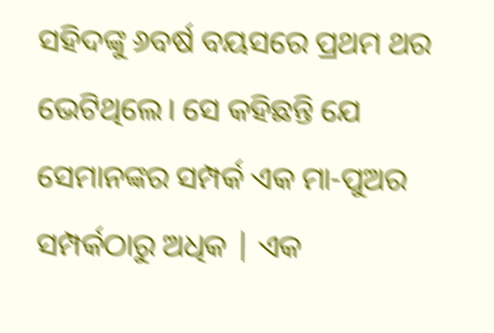ସହିଦଙ୍କୁ ୬ବର୍ଷ ବୟସରେ ପ୍ରଥମ ଥର ଭେଟିଥିଲେ। ସେ କହିଛନ୍ତି ଯେ ସେମାନଙ୍କର ସମ୍ପର୍କ ଏକ ମା-ପୁଅର ସମ୍ପର୍କଠାରୁ ଅଧିକ | ଏକ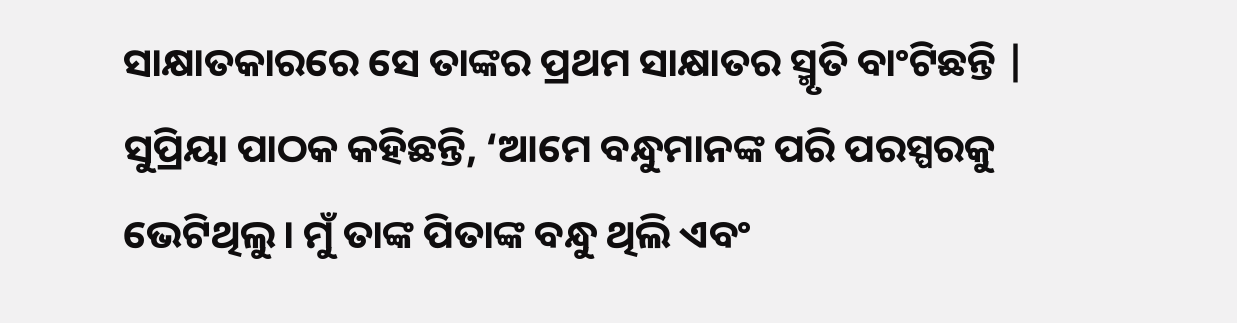ସାକ୍ଷାତକାରରେ ସେ ତାଙ୍କର ପ୍ରଥମ ସାକ୍ଷାତର ସ୍ମୃତି ବାଂଟିଛନ୍ତି |
ସୁପ୍ରିୟା ପାଠକ କହିଛନ୍ତି, ‘ଆମେ ବନ୍ଧୁମାନଙ୍କ ପରି ପରସ୍ପରକୁ ଭେଟିଥିଲୁ। ମୁଁ ତାଙ୍କ ପିତାଙ୍କ ବନ୍ଧୁ ଥିଲି ଏବଂ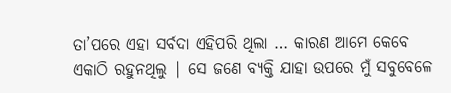ତା’ପରେ ଏହା ସର୍ବଦା ଏହିପରି ଥିଲା … କାରଣ ଆମେ କେବେ ଏକାଠି ରହୁନଥିଲୁ | ସେ ଜଣେ ବ୍ୟକ୍ତି ଯାହା ଉପରେ ମୁଁ ସବୁବେଳେ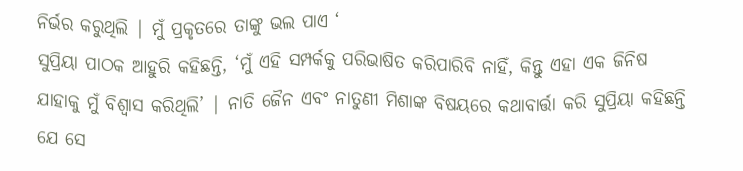ନିର୍ଭର କରୁଥିଲି | ମୁଁ ପ୍ରକୃତରେ ତାଙ୍କୁ ଭଲ ପାଏ ‘
ସୁପ୍ରିୟା ପାଠକ ଆହୁରି କହିଛନ୍ତି, ‘ମୁଁ ଏହି ସମ୍ପର୍କକୁ ପରିଭାଷିତ କରିପାରିବି ନାହିଁ, କିନ୍ତୁ ଏହା ଏକ ଜିନିଷ ଯାହାକୁ ମୁଁ ବିଶ୍ୱାସ କରିଥିଲି’ | ନାତି ଜୈନ ଏବଂ ନାତୁଣୀ ମିଶାଙ୍କ ବିଷୟରେ କଥାବାର୍ତ୍ତା କରି ସୁପ୍ରିୟା କହିଛନ୍ତି ଯେ ସେ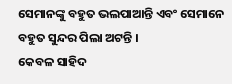ସେମାନଙ୍କୁ ବହୁତ ଭଲପାଆନ୍ତି ଏବଂ ସେମାନେ ବହୁତ ସୁନ୍ଦର ପିଲା ଅଟନ୍ତି ।
କେବଳ ସାହିଦ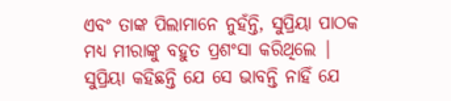ଏବଂ ତାଙ୍କ ପିଲାମାନେ ନୁହଁନ୍ତି, ସୁପ୍ରିୟା ପାଠକ ମଧ୍ୟ ମୀରାଙ୍କୁ ବହୁତ ପ୍ରଶଂସା କରିଥିଲେ | ସୁପ୍ରିୟା କହିଛନ୍ତି ଯେ ସେ ଭାବନ୍ତି ନାହିଁ ଯେ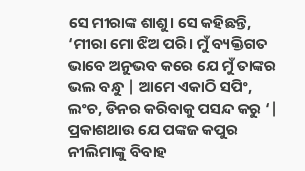ସେ ମୀରାଙ୍କ ଶାଶୁ। ସେ କହିଛନ୍ତି, ‘ମୀରା ମୋ ଝିଅ ପରି। ମୁଁ ବ୍ୟକ୍ତିଗତ ଭାବେ ଅନୁଭବ କରେ ଯେ ମୁଁ ତାଙ୍କର ଭଲ ବନ୍ଧୁ | ଆମେ ଏକାଠି ସପିଂ, ଲଂଚ, ଡିନର କରିବାକୁ ପସନ୍ଦ କରୁ ‘| ପ୍ରକାଶଥାଉ ଯେ ପଙ୍କଜ କପୁର ନୀଲିମାଙ୍କୁ ବିବାହ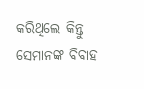କରିଥିଲେ କିନ୍ତୁ ସେମାନଙ୍କ ବିବାହ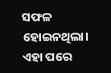ସଫଳ ହୋଇନଥିଲା। ଏହା ପରେ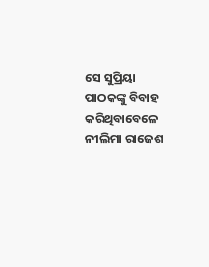ସେ ସୁପ୍ରିୟା ପାଠକଙ୍କୁ ବିବାହ କରିଥିବାବେଳେ ନୀଲିମା ରାଜେଶ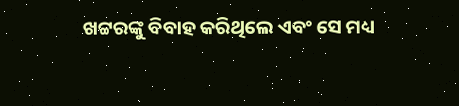ଖଟ୍ଟରଙ୍କୁ ବିବାହ କରିଥିଲେ ଏବଂ ସେ ମଧ୍ୟ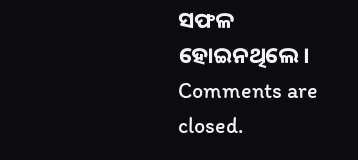ସଫଳ ହୋଇନଥିଲେ।
Comments are closed.